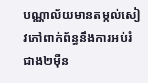បណ្ណាល័យមានតម្កល់សៀវភៅពាក់ព័ន្ធនឹងការអប់រំ ជាង២ម៉ឺន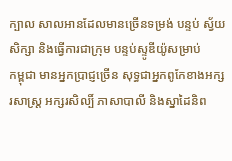ក្បាល សាលអានដែលមានច្រើនទម្រង់ បន្ទប់ ស្វ័យសិក្សា និងធ្វើការជាក្រុម បន្ទប់ស្ទូឌីយ៉ូសម្រាប់
កម្ពុជា មានអ្នកប្រាជ្ញច្រើន សុទ្ធជាអ្នកពូកែខាងអក្សរសាស្ត្រ អក្សរសិល្បិ៍ ភាសាបាលី និងស្នាដៃនិព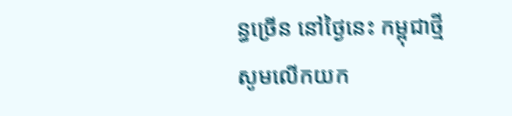ន្ធច្រើន នៅថ្ងៃនេះ កម្ពុជាថ្មី សូមលើកយក